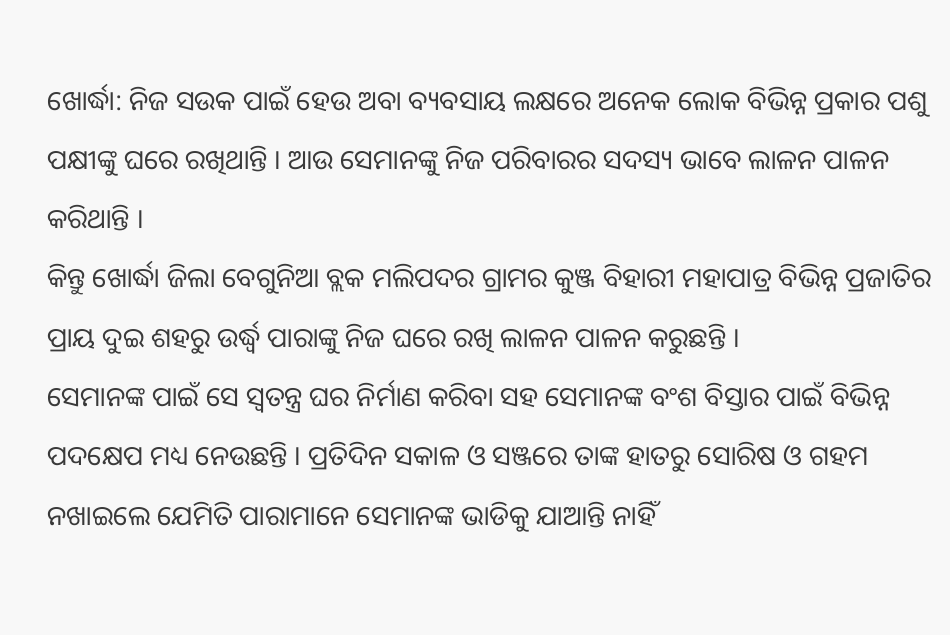ଖୋର୍ଦ୍ଧା: ନିଜ ସଉକ ପାଇଁ ହେଉ ଅବା ବ୍ୟବସାୟ ଲକ୍ଷରେ ଅନେକ ଲୋକ ବିଭିନ୍ନ ପ୍ରକାର ପଶୁ ପକ୍ଷୀଙ୍କୁ ଘରେ ରଖିଥାନ୍ତି । ଆଉ ସେମାନଙ୍କୁ ନିଜ ପରିବାରର ସଦସ୍ୟ ଭାବେ ଲାଳନ ପାଳନ କରିଥାନ୍ତି ।
କିନ୍ତୁ ଖୋର୍ଦ୍ଧା ଜିଲା ବେଗୁନିଆ ବ୍ଲକ ମଲିପଦର ଗ୍ରାମର କୁଞ୍ଜ ବିହାରୀ ମହାପାତ୍ର ବିଭିନ୍ନ ପ୍ରଜାତିର ପ୍ରାୟ ଦୁଇ ଶହରୁ ଉର୍ଦ୍ଧ୍ବ ପାରାଙ୍କୁ ନିଜ ଘରେ ରଖି ଲାଳନ ପାଳନ କରୁଛନ୍ତି ।
ସେମାନଙ୍କ ପାଇଁ ସେ ସ୍ବତନ୍ତ୍ର ଘର ନିର୍ମାଣ କରିବା ସହ ସେମାନଙ୍କ ବଂଶ ବିସ୍ତାର ପାଇଁ ବିଭିନ୍ନ ପଦକ୍ଷେପ ମଧ୍ୟ ନେଉଛନ୍ତି । ପ୍ରତିଦିନ ସକାଳ ଓ ସଞ୍ଜରେ ତାଙ୍କ ହାତରୁ ସୋରିଷ ଓ ଗହମ ନଖାଇଲେ ଯେମିତି ପାରାମାନେ ସେମାନଙ୍କ ଭାଡିକୁ ଯାଆନ୍ତି ନାହିଁ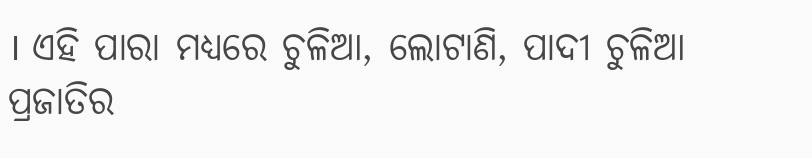। ଏହି ପାରା ମଧ୍ୟରେ ଚୁଳିଆ, ଲୋଟାଣି, ପାଦୀ ଚୁଳିଆ ପ୍ରଜାତିର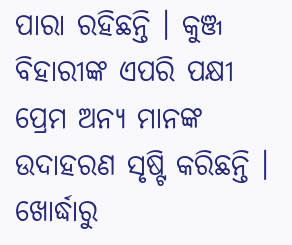ପାରା ରହିଛନ୍ତି । କୁଞ୍ଜ ବିହାରୀଙ୍କ ଏପରି ପକ୍ଷୀ ପ୍ରେମ ଅନ୍ୟ ମାନଙ୍କ ଉଦାହରଣ ସୃଷ୍ଟି କରିଛନ୍ତି ।
ଖୋର୍ଦ୍ଧାରୁ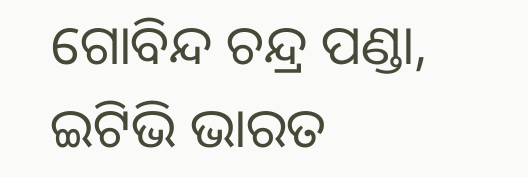ଗୋବିନ୍ଦ ଚନ୍ଦ୍ର ପଣ୍ଡା, ଇଟିଭି ଭାରତ